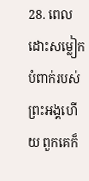28. ពេលដោះសម្លៀកបំពាក់របស់ព្រះអង្គហើយ ពួកគេក៏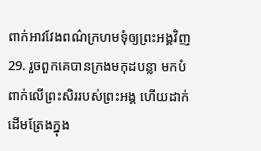ពាក់អាវវែងពណ៌ក្រហមទុំឲ្យព្រះអង្គវិញ
29. រួចពួកគេបានក្រងមកុដបន្លា មកបំពាក់លើព្រះសិររបស់ព្រះអង្គ ហើយដាក់ដើមត្រែងក្នុង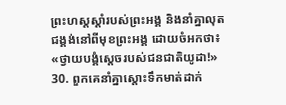ព្រះហស្ដស្ដាំរបស់ព្រះអង្គ និងនាំគ្នាលុតជង្គង់នៅពីមុខព្រះអង្គ ដោយចំអកថា៖ «ថ្វាយបង្គំស្ដេចរបស់ជនជាតិយូដា!»
30. ពួកគេនាំគ្នាស្ដោះទឹកមាត់ដាក់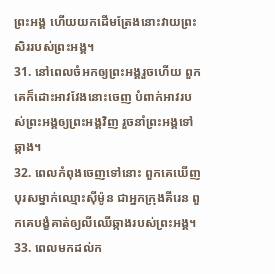ព្រះអង្គ ហើយយកដើមត្រែងនោះវាយព្រះសិររបស់ព្រះអង្គ។
31. នៅពេលចំអកឲ្យព្រះអង្គរួចហើយ ពួកគេក៏ដោះអាវវែងនោះចេញ បំពាក់អាវរបស់ព្រះអង្គឲ្យព្រះអង្គវិញ រួចនាំព្រះអង្គទៅឆ្កាង។
32. ពេលកំពុងចេញទៅនោះ ពួកគេឃើញបុរសម្នាក់ឈ្មោះស៊ីម៉ូន ជាអ្នកក្រុងគីរេន ពួកគេបង្ខំគាត់ឲ្យលីឈើឆ្កាងរបស់ព្រះអង្គ។
33. ពេលមកដល់ក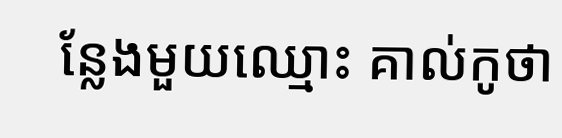ន្លែងមួយឈ្មោះ គាល់កូថា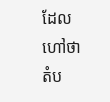ដែលហៅថា តំប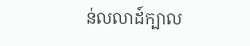ន់លលាដ៍ក្បាល